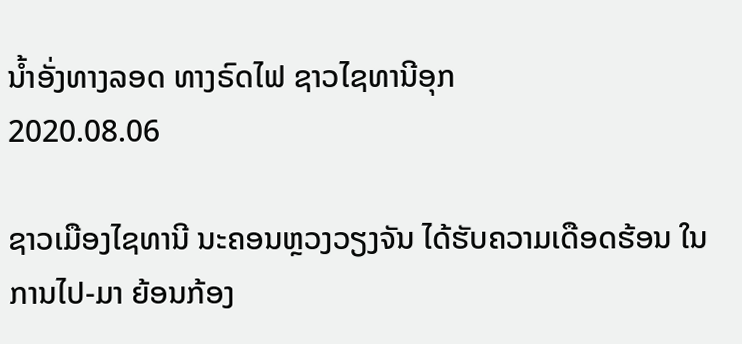ນ້ຳອັ່ງທາງລອດ ທາງຣົດໄຟ ຊາວໄຊທານີອຸກ
2020.08.06

ຊາວເມືອງໄຊທານີ ນະຄອນຫຼວງວຽງຈັນ ໄດ້ຮັບຄວາມເດືອດຮ້ອນ ໃນການໄປ-ມາ ຍ້ອນກ້ອງ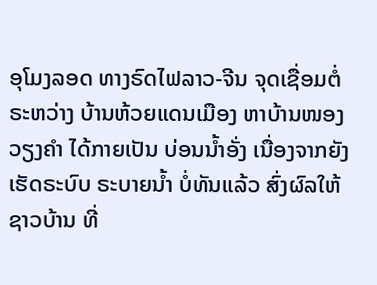ອຸໂມງລອດ ທາງຣົດໄຟລາວ-ຈີນ ຈຸດເຊື່ອມຕໍ່ ຣະຫວ່າງ ບ້ານຫ້ວຍແດນເມືອງ ຫາບ້ານໜອງວຽງຄຳ ໄດ້ກາຍເປັນ ບ່ອນນໍ້າອັ່ງ ເນື່ອງຈາກຍັງເຮັດຣະບົບ ຣະບາຍນໍ້າ ບໍ່ທັນແລ້ວ ສົ່ງຜົລໃຫ້ຊາວບ້ານ ທີ່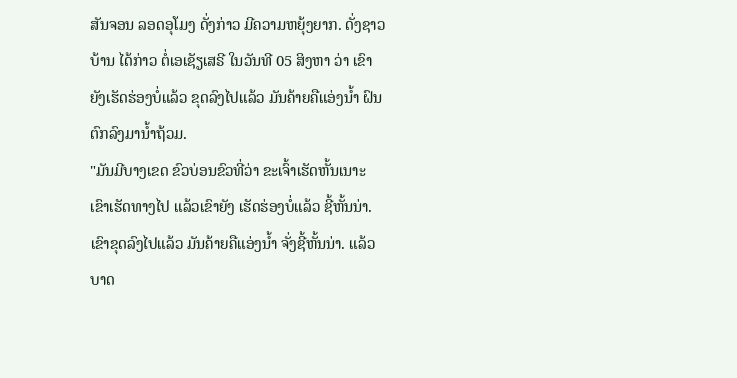ສັນຈອນ ລອດອຸໂມງ ດັ່ງກ່າວ ມີຄວາມຫຍຸ້ງຍາກ. ດັ່ງຊາວບ້ານ ໄດ້ກ່າວ ຕໍ່ເອເຊັຽເສຣີ ໃນວັນທີ 05 ສິງຫາ ວ່າ ເຂົາຍັງເຮັດຮ່ອງບໍ່ແລ້ວ ຂຸດລົງໄປແລ້ວ ມັນຄ້າຍຄືແອ່ງນໍ້າ ຝົນຕົກລົງມານໍ້າຖ້ວມ.
"ມັນມີບາງເຂດ ຂົວບ່ອນຂົວທີ່ວ່າ ຂະເຈົ້າເຮັດຫັ້ນເນາະ ເຂົາເຮັດທາງໄປ ແລ້ວເຂົາຍັງ ເຮັດຮ່ອງບໍ່ແລ້ວ ຊີ້ຫັ້ນນ່າ. ເຂົາຂຸດລົງໄປແລ້ວ ມັນຄ້າຍຄືແອ່ງນໍ້າ ຈັ່ງຊີ້ຫັ້ນນ່າ. ແລ້ວບາດ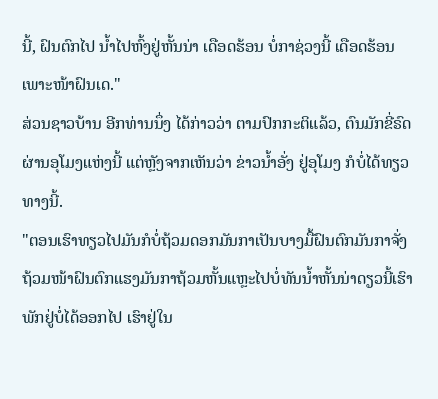ນີ້, ຝົນຕົກໄປ ນໍ້າໄປຫົ້ງຢູ່ຫັ້ນນ່າ ເດືອດຮ້ອນ ບໍ່ກາຊ່ວງນີ້ ເດືອດຮ້ອນ ເພາະໜ້າຝົນເດ."
ສ່ວນຊາວບ້ານ ອີກທ່ານນຶ່ງ ໄດ້ກ່າວວ່າ ຕາມປົກກະຕິແລ້ວ, ຕົນມັກຂີ່ຣົດ ຜ່ານອຸໂມງແຫ່ງນີ້ ແຕ່ຫຼັງຈາກເຫັນວ່າ ຂ່າວນໍ້າອັ່ງ ຢູ່ອຸໂມງ ກໍບໍ່ໄດ້ທຽວທາງນີ້.
"ຕອນເຮົາທຽວໄປມັນກໍບໍ່ຖ້ວມດອກມັນກາເປັນບາງມື້ຝົນຕົກມັນກາຈັ່ງ ຖ້ວມໜ້າຝົນຕົກແຮງມັນກາຖ້ວມຫັ້ນແຫຼະໄປບໍ່ທັນນໍ້າຫັ້ນນ່າດຽວນີ້ເຮົາພັກຢູ່ບໍ່ໄດ້ອອກໄປ ເຮົາຢູ່ໃນ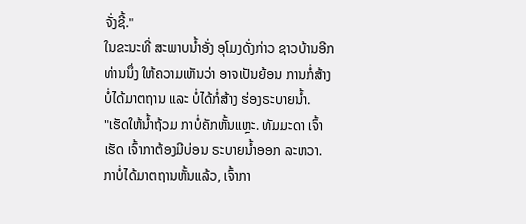ຈັ່ງຊີ້."
ໃນຂະນະທີ່ ສະພາບນໍ້າອັ່ງ ອຸໂມງດັ່ງກ່າວ ຊາວບ້ານອີກທ່ານນຶ່ງ ໃຫ້ຄວາມເຫັນວ່າ ອາຈເປັນຍ້ອນ ການກໍ່ສ້າງ ບໍ່ໄດ້ມາຕຖານ ແລະ ບໍ່ໄດ້ກໍ່ສ້າງ ຮ່ອງຣະບາຍນໍ້າ.
"ເຮັດໃຫ້ນໍ້າຖ້ວມ ກາບໍ່ຄັກຫັ້ນແຫຼະ. ທັມມະດາ ເຈົ້າເຮັດ ເຈົ້າກາຕ້ອງມີບ່ອນ ຣະບາຍນໍ້າອອກ ລະຫວາ. ກາບໍ່ໄດ້ມາຕຖານຫັ້ນແລ້ວ, ເຈົ້າກາ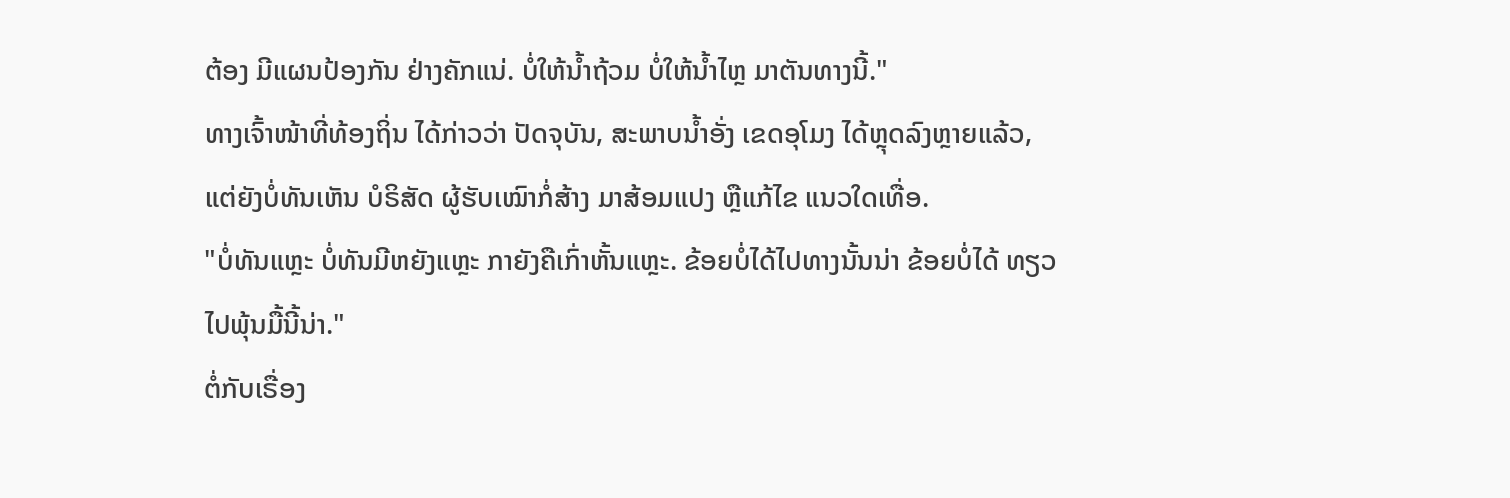ຕ້ອງ ມີແຜນປ້ອງກັນ ຢ່າງຄັກແນ່. ບໍ່ໃຫ້ນໍ້າຖ້ວມ ບໍ່ໃຫ້ນໍ້າໄຫຼ ມາຕັນທາງນີ້."
ທາງເຈົ້າໜ້າທີ່ທ້ອງຖິ່ນ ໄດ້ກ່າວວ່າ ປັດຈຸບັນ, ສະພາບນໍ້າອັ່ງ ເຂດອຸໂມງ ໄດ້ຫຼຸດລົງຫຼາຍແລ້ວ, ແຕ່ຍັງບໍ່ທັນເຫັນ ບໍຣິສັດ ຜູ້ຮັບເໝົາກໍ່ສ້າງ ມາສ້ອມແປງ ຫຼືແກ້ໄຂ ແນວໃດເທື່ອ.
"ບໍ່ທັນແຫຼະ ບໍ່ທັນມີຫຍັງແຫຼະ ກາຍັງຄືເກົ່າຫັ້ນແຫຼະ. ຂ້ອຍບໍ່ໄດ້ໄປທາງນັ້ນນ່າ ຂ້ອຍບໍ່ໄດ້ ທຽວໄປພຸ້ນມື້ນີ້ນ່າ."
ຕໍ່ກັບເຣື່ອງ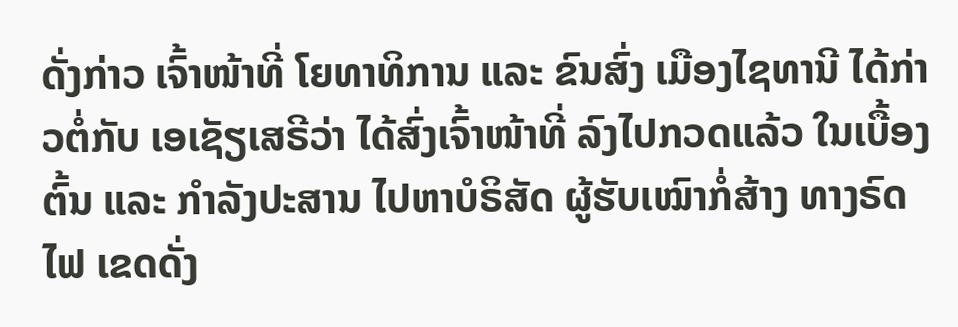ດັ່ງກ່າວ ເຈົ້າໜ້າທີ່ ໂຍທາທິການ ແລະ ຂົນສົ່ງ ເມືອງໄຊທານີ ໄດ້ກ່າວຕໍ່ກັບ ເອເຊັຽເສຣີວ່າ ໄດ້ສົ່ງເຈົ້າໜ້າທີ່ ລົງໄປກວດແລ້ວ ໃນເບື້ອງຕົ້ນ ແລະ ກຳລັງປະສານ ໄປຫາບໍຣິສັດ ຜູ້ຮັບເໝົາກໍ່ສ້າງ ທາງຣົດໄຟ ເຂດດັ່ງ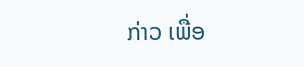ກ່າວ ເພື່ອ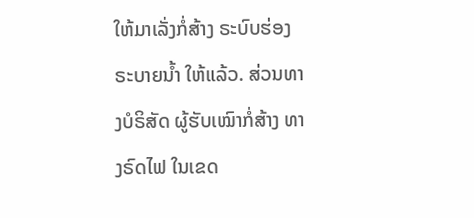ໃຫ້ມາເລັ່ງກໍ່ສ້າງ ຣະບົບຮ່ອງຣະບາຍນໍ້າ ໃຫ້ແລ້ວ. ສ່ວນທາງບໍຣິສັດ ຜູ້ຮັບເໝົາກໍ່ສ້າງ ທາງຣົດໄຟ ໃນເຂດ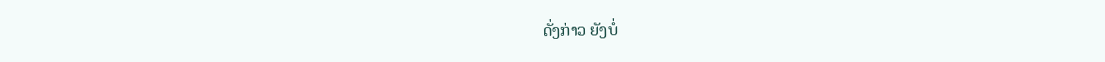ດັ່ງກ່າວ ຍັງບໍ່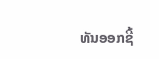ທັນອອກຊີ້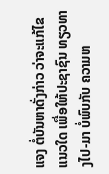ແຈງ ຕໍ່ບັນຫາດັ່ງກ່າວ ວ່າຈະແກ້ໄຂແນວໃດ ເພື່ອໃຫ້ປະຊາຊົນ ທຽວທາງໄປ-ມາ ບໍ່ພົບກັບ ຄວາມຫ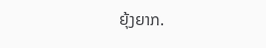ຍຸ້ງຍາກ.